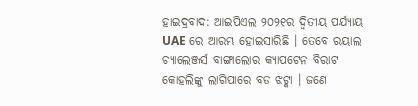ହାଇଦ୍ରବାଦ: ଆଇପିଏଲ ୨୦୨୧ର ଦ୍ବିତୀୟ ପର୍ଯ୍ୟାୟ UAE ରେ ଆରମ୍ଭ ହୋଇସାରିଛି । ତେବେ ରୟାଲ ଚ୍ୟାଲେଞ୍ଜର୍ସ ବାଙ୍ଗାଲୋର କ୍ୟାପଟେନ ବିରାଟ କୋହଲିଙ୍କୁ ଲାଗିପାରେ ବଡ ଝଟ୍କା । ଜଣେ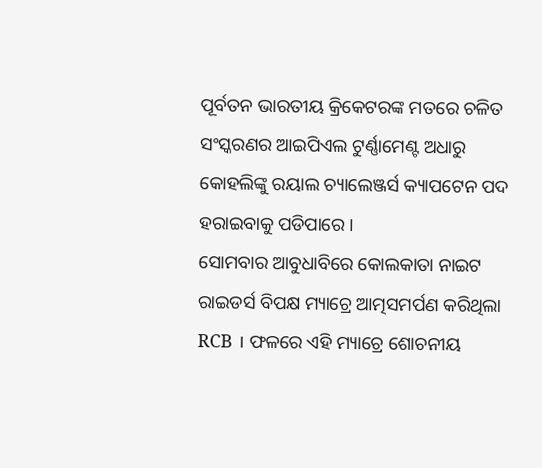ପୂର୍ବତନ ଭାରତୀୟ କ୍ରିକେଟରଙ୍କ ମତରେ ଚଳିତ ସଂସ୍କରଣର ଆଇପିଏଲ ଟୁର୍ଣ୍ଣାମେଣ୍ଟ ଅଧାରୁ କୋହଲିଙ୍କୁ ରୟାଲ ଚ୍ୟାଲେଞ୍ଜର୍ସ କ୍ୟାପଟେନ ପଦ ହରାଇବାକୁ ପଡିପାରେ ।
ସୋମବାର ଆବୁଧାବିରେ କୋଲକାତା ନାଇଟ ରାଇଡର୍ସ ବିପକ୍ଷ ମ୍ୟାଚ୍ରେ ଆତ୍ମସମର୍ପଣ କରିଥିଲା RCB । ଫଳରେ ଏହି ମ୍ୟାଚ୍ରେ ଶୋଚନୀୟ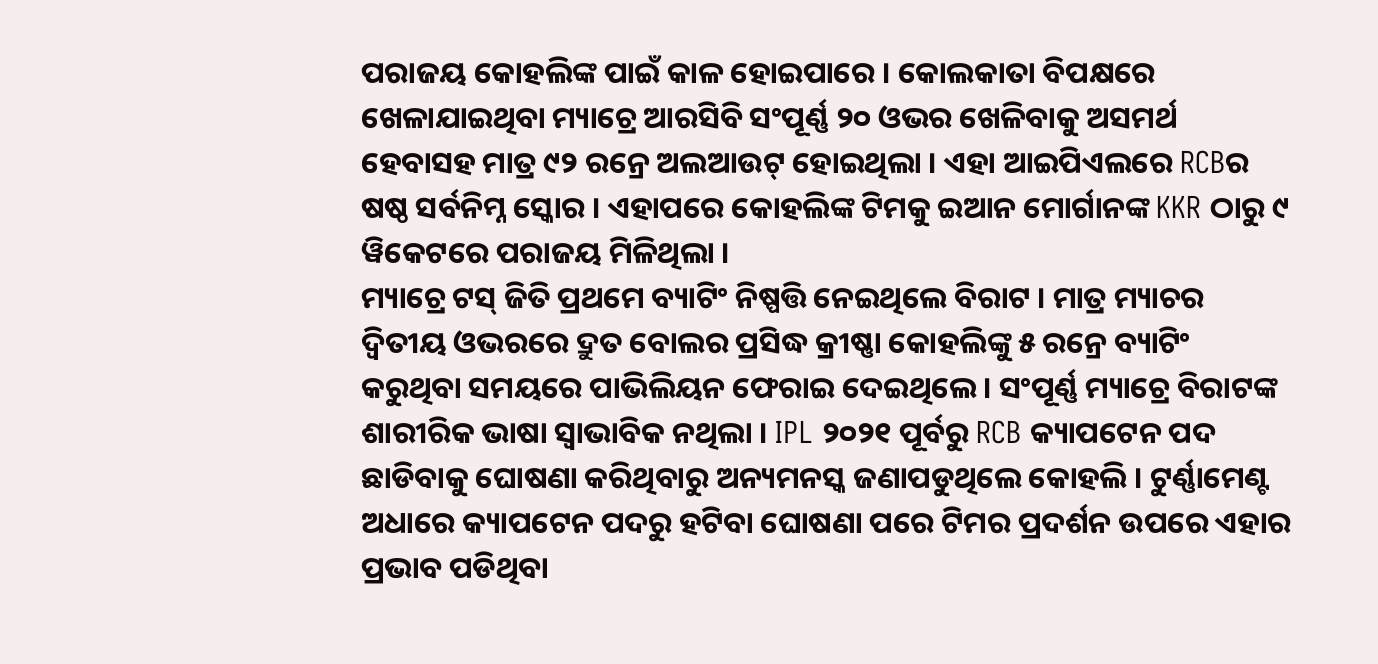ପରାଜୟ କୋହଲିଙ୍କ ପାଇଁ କାଳ ହୋଇପାରେ । କୋଲକାତା ବିପକ୍ଷରେ ଖେଳାଯାଇଥିବା ମ୍ୟାଚ୍ରେ ଆରସିବି ସଂପୂର୍ଣ୍ଣ ୨୦ ଓଭର ଖେଳିବାକୁ ଅସମର୍ଥ ହେବାସହ ମାତ୍ର ୯୨ ରନ୍ରେ ଅଲଆଉଟ୍ ହୋଇଥିଲା । ଏହା ଆଇପିଏଲରେ RCBର ଷଷ୍ଠ ସର୍ବନିମ୍ନ ସ୍କୋର । ଏହାପରେ କୋହଲିଙ୍କ ଟିମକୁ ଇଆନ ମୋର୍ଗାନଙ୍କ KKR ଠାରୁ ୯ ୱିକେଟରେ ପରାଜୟ ମିଳିଥିଲା ।
ମ୍ୟାଚ୍ରେ ଟସ୍ ଜିତି ପ୍ରଥମେ ବ୍ୟାଟିଂ ନିଷ୍ପତ୍ତି ନେଇଥିଲେ ବିରାଟ । ମାତ୍ର ମ୍ୟାଚର ଦ୍ବିତୀୟ ଓଭରରେ ଦ୍ରୁତ ବୋଲର ପ୍ରସିଦ୍ଧ କ୍ରୀଷ୍ଣା କୋହଲିଙ୍କୁ ୫ ରନ୍ରେ ବ୍ୟାଟିଂ କରୁଥିବା ସମୟରେ ପାଭିଲିୟନ ଫେରାଇ ଦେଇଥିଲେ । ସଂପୂର୍ଣ୍ଣ ମ୍ୟାଚ୍ରେ ବିରାଟଙ୍କ ଶାରୀରିକ ଭାଷା ସ୍ବାଭାବିକ ନଥିଲା । IPL ୨୦୨୧ ପୂର୍ବରୁ RCB କ୍ୟାପଟେନ ପଦ ଛାଡିବାକୁ ଘୋଷଣା କରିଥିବାରୁ ଅନ୍ୟମନସ୍କ ଜଣାପଡୁଥିଲେ କୋହଲି । ଟୁର୍ଣ୍ଣାମେଣ୍ଟ ଅଧାରେ କ୍ୟାପଟେନ ପଦରୁ ହଟିବା ଘୋଷଣା ପରେ ଟିମର ପ୍ରଦର୍ଶନ ଉପରେ ଏହାର ପ୍ରଭାବ ପଡିଥିବା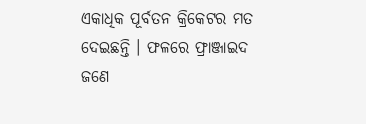ଏକାଧିକ ପୂର୍ବତନ କ୍ରିକେଟର ମତ ଦେଇଛନ୍ତି । ଫଳରେ ଫ୍ରାଞ୍ଜାଇଦ ଜଣେ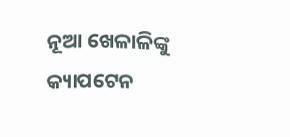ନୂଆ ଖେଳାଳିଙ୍କୁ କ୍ୟାପଟେନ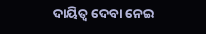ଦାୟିତ୍ବ ଦେବା ନେଇ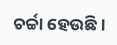ଚର୍ଚ୍ଚା ହେଉଛି ।